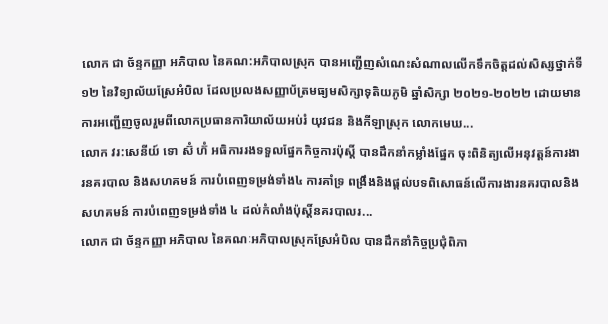លោក ជា ច័ន្ទកញ្ញា អភិបាល នៃគណ:អភិបាលស្រុក បានអញ្ជេីញសំណេះសំណាលលេីកទឹកចិត្តដល់សិស្សថ្នាក់ទី១២ នៃវិទ្យាល័យស្រែអំបិល ដែលប្រលងសញ្ញាប័ត្រមធ្យមសិក្សាទុតិយភូមិ ឆ្នាំសិក្សា ២០២១-២០២២ ដោយមានការអញ្ជើញចូលរួមពីលោកប្រធានការិយាល័យអប់រំ យុវជន និងកីឡាស្រុក លោកមេឃ...
លោក វរ:សេនីយ៍ ទោ ស៊ំ ហ៊ំ អធិការរងទទួលផ្នែកកិច្ចការប៉ុស្តិ៍ បានដឹកនាំកម្លាំងផ្នែក ចុះពិនិត្យលើអនុវត្តន៍ការងារនគរបាល និងសហគមន៍ ការបំពេញទម្រង់ទាំង៤ ការគាំទ្រ ពង្រឹងនិងផ្តល់បទពិសោធន៍លើការងារនគរបាលនិងសហគមន៍ ការបំពេញទម្រង់ទាំង ៤ ដល់កំលាំងប៉ុស្តិ៍នគរបាលរ...
លោក ជា ច័ន្ទកញ្ញា អភិបាល នៃគណៈអភិបាលស្រុកស្រែអំបិល បានដឹកនាំកិច្ចប្រជុំពិភា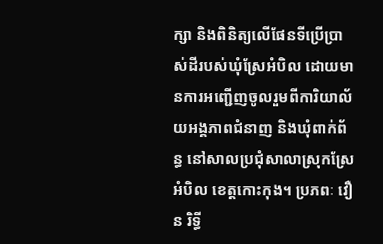ក្សា និងពិនិត្យលើផែនទីប្រើប្រាស់ដីរបស់ឃុំស្រែអំបិល ដោយមានការអញ្ជើញចូលរួមពីការិយាល័យអង្គភាពជំនាញ និងឃុំពាក់ព័ន្ធ នៅសាលប្រជុំសាលាស្រុកស្រែអំបិល ខេត្តកោះកុង។ ប្រភពៈ វឿន រិទ្ធី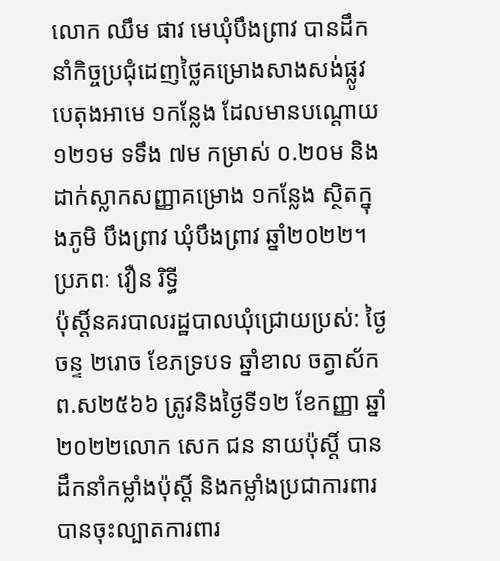លោក ឈឹម ផាវ មេឃុំបឹងព្រាវ បានដឹកនាំកិច្ចប្រជុំដេញថ្លៃគម្រោងសាងសង់ផ្លូវបេតុងអាមេ ១កន្លែង ដែលមានបណ្ដោយ ១២១ម ទទឹង ៧ម កម្រាស់ ០.២០ម និងដាក់ស្លាកសញ្ញាគម្រោង ១កន្លែង ស្ថិតក្នុងភូមិ បឹងព្រាវ ឃុំបឹងព្រាវ ឆ្នាំ២០២២។ ប្រភពៈ វឿន រិទ្ធី
ប៉ុស្តិ៍នគរបាលរដ្ឋបាលឃុំជ្រោយប្រស់: ថ្ងៃចន្ទ ២រោច ខែភទ្របទ ឆ្នាំខាល ចត្វាស័ក ព.ស២៥៦៦ ត្រូវនិងថ្ងៃទី១២ ខែកញ្ញា ឆ្នាំ២០២២លោក សេក ជន នាយប៉ុស្តិ៍ បានដឹកនាំកម្លាំងប៉ុស្តិ៍ និងកម្លាំងប្រជាការពារ បានចុះល្បាតការពារ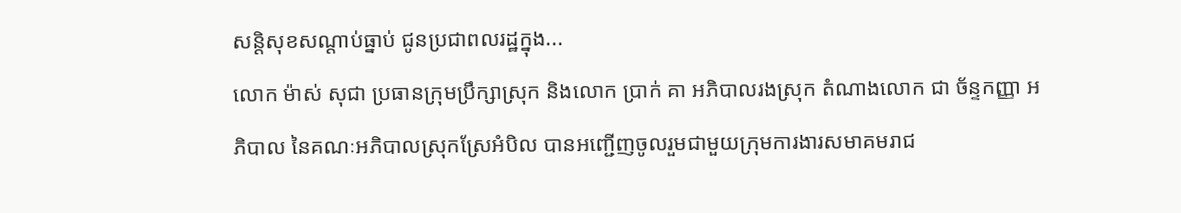សន្តិសុខសណ្តាប់ធ្នាប់ ជូនប្រជាពលរដ្ឋក្នុង...
លោក ម៉ាស់ សុជា ប្រធានក្រុមប្រឹក្សាស្រុក និងលោក ប្រាក់ គា អភិបាលរងស្រុក តំណាងលោក ជា ច័ន្ទកញ្ញា អភិបាល នៃគណៈអភិបាលស្រុកស្រែអំបិល បានអញ្ជើញចូលរួមជាមួយក្រុមការងារសមាគមរាជ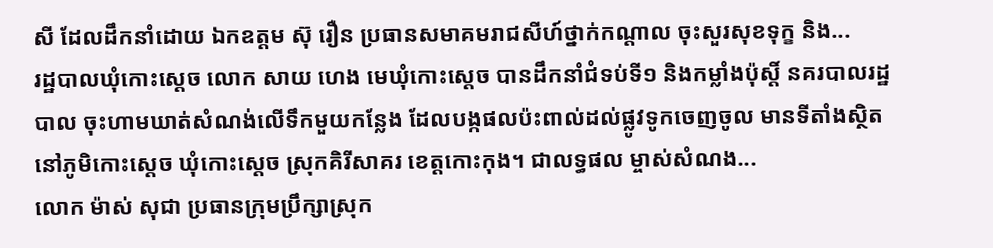សី ដែលដឹកនាំដោយ ឯកឧត្តម ស៊ុ រឿន ប្រធានសមាគមរាជសីហ៍ថ្នាក់កណ្តាល ចុះសួរសុខទុក្ខ និង...
រដ្ឋបាលឃុំកោះស្ដេច លោក សាយ ហេង មេឃុំកោះស្ដេច បានដឹកនាំជំទប់ទី១ និងកម្លាំងប៉ុស្តិ៍ នគរបាលរដ្ឋបាល ចុះហាមឃាត់សំណង់លើទឹកមួយកន្លែង ដែលបង្កផលប៉ះពាល់ដល់ផ្លូវទូកចេញចូល មានទីតាំងស្ថិតនៅភូមិកោះស្ដេច ឃុំកោះស្ដេច ស្រុកគិរីសាគរ ខេត្តកោះកុង។ ជាលទ្ធផល ម្ចាស់សំណង...
លោក ម៉ាស់ សុជា ប្រធានក្រុមប្រឹក្សាស្រុក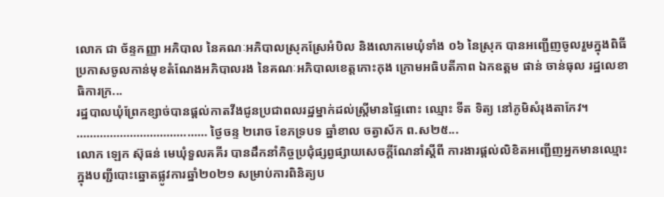លោក ជា ច័ន្ទកញ្ញា អភិបាល នៃគណៈអភិបាលស្រុកស្រែអំបិល និងលោកមេឃុំទាំង ០៦ នៃស្រុក បានអញ្ជើញចូលរួមក្នុងពិធីប្រកាសចូលកាន់មុខតំណែងអភិបាលរង នៃគណៈអភិបាលខេត្តកោះកុង ក្រោមអធិបតីភាព ឯកឧត្តម ផាន់ ចាន់ធុល រដ្ឋលេខាធិការក្រ...
រដ្ឋបាលឃុំព្រែកខ្សាច់បានផ្តល់កាតវីងជូនប្រជាពលរដ្ឋម្នាក់ដល់ស្រ្តីមានផ្ទៃពោះ ឈ្មោះ ទីត ទិត្យ នៅភូមិសំរុងតាកែវ។ ………………………………… ថ្ងៃចន្ទ ២រោច ខែភទ្របទ ឆ្នាំខាល ចត្វាស័ក ព.ស២៥...
លោក ឡេក ស៊ុធន់ មេឃុំទួលគគីរ បានដឹកនាំកិច្ចប្រជុំផ្សព្វផ្សាយសេចក្តីណែនាំស្តីពី ការងារផ្តល់លិខិតអញ្ជើញអ្នកមានឈ្មោះក្នុងបញ្ជីបោះឆ្នោតផ្លូវការឆ្នាំ២០២១ សម្រាប់ការពិនិត្យប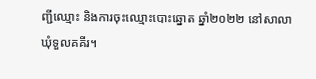ញ្ជីឈ្មោះ និងការចុះឈ្មោះបោះឆ្នោត ឆ្នាំ២០២២ នៅសាលាឃុំទួលគគីរ។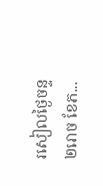រសៀលថ្ងៃចន្ទ ២រោច ខែភ...